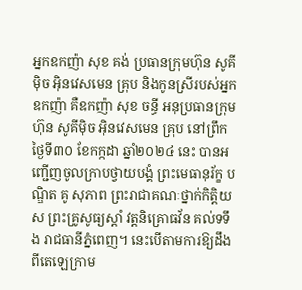អ្នកឧកញ៉ា សុខ គង់ ប្រធានក្រុមហ៊ុន សូគីម៉ិច អ៊ិនវេសមេន គ្រុប និងកូនស្រីរបស់អ្នកឧកញ៉ា គឺឧកញ៉ា សុខ ចន្ធី អនុប្រធានក្រុមហ៊ុន សូគីម៉ិច អ៊ិនវេសមេន គ្រុប នៅព្រឹកថ្ងៃទី៣០ ខែកក្កដា ឆ្នាំ២០២៤ នេះ បានអញ្ជើញចូលក្រាបថ្វាយបង្គំ ព្រះមេធានុរ័ក្ខ បណ្ឌិត គូ សុភាព ព្រះរាជាគណៈថ្នាក់កិត្តិយស ព្រះគ្រូសូធ្យស្តាំ វត្តនិគ្រោធវ័ន គល់ទទឹង រាជធានីភ្នំពេញ។ នេះបើតាមការឱ្យដឹងពីតេឡេក្រាម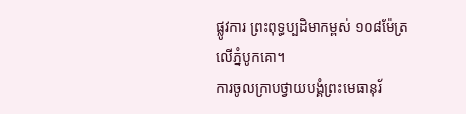ផ្លូវការ ព្រះពុទ្ធប្បដិមាកម្ពស់ ១០៨ម៉ែត្រលើភ្នំបូកគោ។
ការចូលក្រាបថ្វាយបង្គំព្រះមេធានុរ័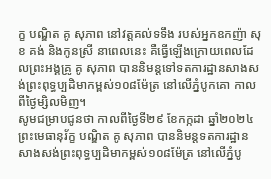ក្ខ បណ្ឌិត គូ សុភាព នៅវត្ដគល់ទទឹង របស់អ្នកឧកញ៉ា សុខ គង់ និងកូនស្រី នាពេលនេះ គឺធ្វើឡើងក្រោយពេលដែលព្រះអង្គគ្រូ គូ សុភាព បាននិមន្ដទៅទតការដ្ឋានសាងសង់ព្រះពុទ្ធប្បដិមាកម្ពស់១០៨ម៉ែត្រ នៅលើភ្នំបូកគោ កាលពីថ្ងៃម្សិលមិញ។
សូមជម្រាបជូនថា កាលពីថ្ងៃទី២៩ ខែកក្កដា ឆ្នាំ២០២៤ ព្រះមេធានុរ័ក្ខ បណ្ឌិត គូ សុភាព បាននិមន្តទតការដ្ឋានសាងសង់ព្រះពុទ្ធប្បដិមាកម្ពស់១០៨ម៉ែត្រ នៅលើភ្នំបូ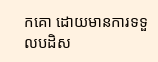កគោ ដោយមានការទទួលបដិស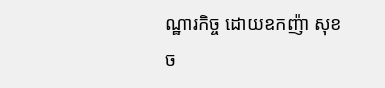ណ្ឋារកិច្ច ដោយឧកញ៉ា សុខ ច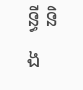ន្ធី និង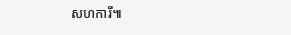សហការី៕